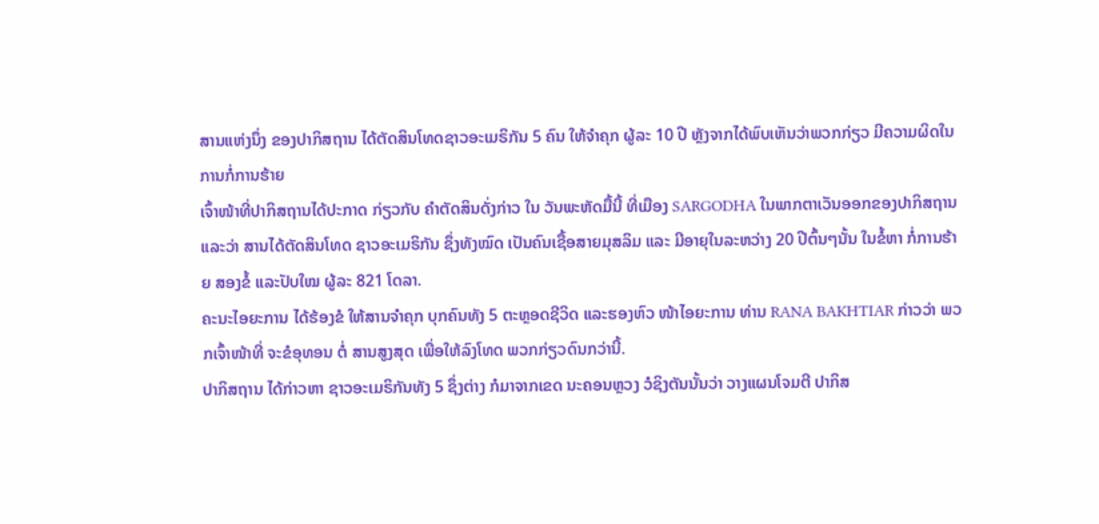ສານແຫ່ງນຶ່ງ ຂອງປາກິສຖານ ໄດ້ຕັດສິນໂທດຊາວອະເມຣິກັນ 5 ຄົນ ໃຫ້ຈຳຄຸກ ຜູ້ລະ 10 ປີ ຫຼັງຈາກໄດ້ພົບເຫັນວ່າພວກກ່ຽວ ມີຄວາມຜິດໃນການກໍ່ການຮ້າຍ
ເຈົ້າໜ້າທີ່ປາກິສຖານໄດ້ປະກາດ ກ່ຽວກັບ ຄຳຕັດສິນດັ່ງກ່າວ ໃນ ວັນພະຫັດມື້ນີ້ ທີ່ເມືອງ SARGODHA ໃນພາກຕາເວັນອອກຂອງປາກິສຖານ ແລະວ່າ ສານໄດ້ຕັດສິນໂທດ ຊາວອະເມຣິກັນ ຊຶ່ງທັງໝົດ ເປັນຄົນເຊື້ອສາຍມຸສລິມ ແລະ ມີອາຍຸໃນລະຫວ່າງ 20 ປີຕົ້ນໆນັ້ນ ໃນຂໍ້ຫາ ກໍ່ການຮ້າຍ ສອງຂໍ້ ແລະປັບໃໝ ຜູ້ລະ 821 ໂດລາ.
ຄະນະໄອຍະການ ໄດ້ຮ້ອງຂໍ ໃຫ້ສານຈຳຄຸກ ບຸກຄົນທັງ 5 ຕະຫຼອດຊີວິດ ແລະຮອງຫົວ ໜ້າໄອຍະການ ທ່ານ RANA BAKHTIAR ກ່າວວ່າ ພວກເຈົ້າໜ້າທີ່ ຈະຂໍອຸທອນ ຕໍ່ ສານສູງສຸດ ເພື່ອໃຫ້ລົງໂທດ ພວກກ່ຽວດົນກວ່ານີ້.
ປາກິສຖານ ໄດ້ກ່າວຫາ ຊາວອະເມຣິກັນທັງ 5 ຊຶ່ງຕ່າງ ກໍມາຈາກເຂດ ນະຄອນຫຼວງ ວໍຊິງຕັນນັ້ນວ່າ ວາງແຜນໂຈມຕີ ປາກິສ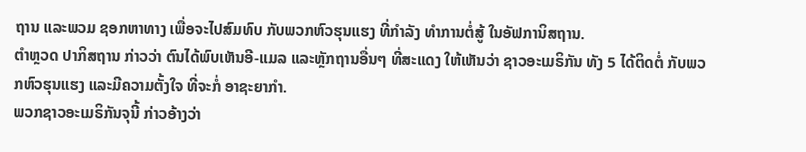ຖານ ແລະພວມ ຊອກຫາທາງ ເພື່ອຈະໄປສົມທົບ ກັບພວກຫົວຮຸນແຮງ ທີ່ກຳລັງ ທຳການຕໍ່ສູ້ ໃນອັຟການິສຖານ.
ຕຳຫຼວດ ປາກິສຖານ ກ່າວວ່າ ຕົນໄດ້ພົບເຫັນອີ-ແມລ ແລະຫຼັກຖານອື່ນໆ ທີ່ສະແດງ ໃຫ້ເຫັນວ່າ ຊາວອະເມຣິກັນ ທັງ 5 ໄດ້ຕິດຕໍ່ ກັບພວກຫົວຮຸນແຮງ ແລະມີຄວາມຕັ້ງໃຈ ທີ່ຈະກໍ່ ອາຊະຍາກຳ.
ພວກຊາວອະເມຣິກັນຈຸນີ້ ກ່າວອ້າງວ່າ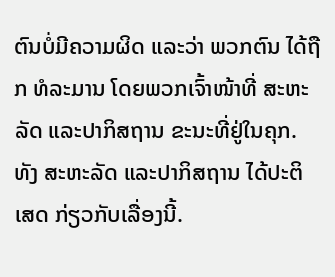ຕົນບໍ່ມີຄວາມຜິດ ແລະວ່າ ພວກຕົນ ໄດ້ຖືກ ທໍລະມານ ໂດຍພວກເຈົ້າໜ້າທີ່ ສະຫະລັດ ແລະປາກິສຖານ ຂະນະທີ່ຢູ່ໃນຄຸກ. ທັງ ສະຫະລັດ ແລະປາກິສຖານ ໄດ້ປະຕິເສດ ກ່ຽວກັບເລື່ອງນີ້.